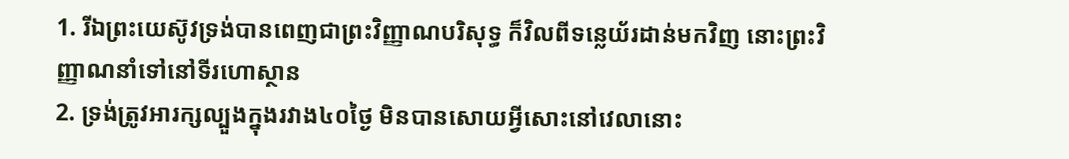1. រីឯព្រះយេស៊ូវទ្រង់បានពេញជាព្រះវិញ្ញាណបរិសុទ្ធ ក៏វិលពីទន្លេយ័រដាន់មកវិញ នោះព្រះវិញ្ញាណនាំទៅនៅទីរហោស្ថាន
2. ទ្រង់ត្រូវអារក្សល្បួងក្នុងរវាង៤០ថ្ងៃ មិនបានសោយអ្វីសោះនៅវេលានោះ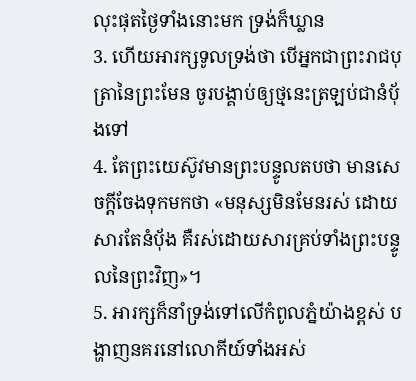លុះផុតថ្ងៃទាំងនោះមក ទ្រង់ក៏ឃ្លាន
3. ហើយអារក្សទូលទ្រង់ថា បើអ្នកជាព្រះរាជបុត្រានៃព្រះមែន ចូរបង្គាប់ឲ្យថ្មនេះត្រឡប់ជានំបុ័ងទៅ
4. តែព្រះយេស៊ូវមានព្រះបន្ទូលតបថា មានសេចក្ដីចែងទុកមកថា «មនុស្សមិនមែនរស់ ដោយសារតែនំបុ័ង គឺរស់ដោយសារគ្រប់ទាំងព្រះបន្ទូលនៃព្រះវិញ»។
5. អារក្សក៏នាំទ្រង់ទៅលើកំពូលភ្នំយ៉ាងខ្ពស់ បង្ហាញនគរនៅលោកីយ៍ទាំងអស់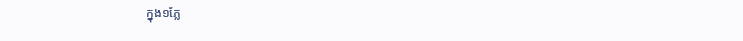ក្នុង១ភ្លែ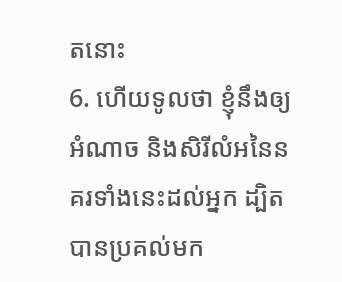តនោះ
6. ហើយទូលថា ខ្ញុំនឹងឲ្យអំណាច និងសិរីលំអនៃនគរទាំងនេះដល់អ្នក ដ្បិតបានប្រគល់មក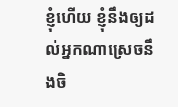ខ្ញុំហើយ ខ្ញុំនឹងឲ្យដល់អ្នកណាស្រេចនឹងចិ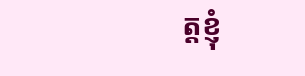ត្តខ្ញុំ